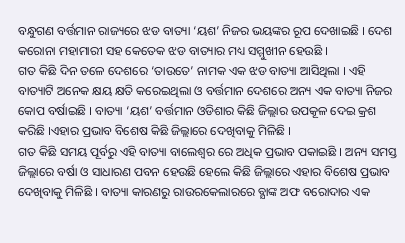ବନ୍ଧୁଗଣ ବର୍ତ୍ତମାନ ରାଜ୍ୟରେ ଝଡ ବାତ୍ୟା ‘ୟଶ’ ନିଜର ଭୟଙ୍କର ରୂପ ଦେଖାଇଛି । ଦେଶ କରୋନା ମହାମାରୀ ସହ କେତେକ ଝଡ ବାତ୍ୟାର ମଧ୍ୟ ସମ୍ମୁଖୀନ ହେଉଛି ।
ଗତ କିଛି ଦିନ ତଳେ ଦେଶରେ ‘ତାଉତେ’ ନାମକ ଏକ ଝଡ ବାତ୍ୟା ଆସିଥିଲା । ଏହି ବାତ୍ୟାଟି ଅନେକ କ୍ଷୟ କ୍ଷତି କରେଇଥିଲା ଓ ବର୍ତ୍ତମାନ ଦେଶରେ ଅନ୍ୟ ଏକ ବାତ୍ୟା ନିଜର କୋପ ବର୍ଷାଇଛି । ବାତ୍ୟା ‘ୟଶ’ ବର୍ତ୍ତମାନ ଓଡିଶାର କିଛି ଜିଲ୍ଲାର ଉପକୂଳ ଦେଇ କ୍ରଶ କରିଛି ।ଏହାର ପ୍ରଭାବ ବିଶେଷ କିଛି ଜିଲ୍ଲାରେ ଦେଖିବାକୁ ମିଳିଛି ।
ଗତ କିଛି ସମୟ ପୂର୍ବରୁ ଏହି ବାତ୍ୟା ବାଲେଶ୍ଵର ରେ ଅଧିକ ପ୍ରଭାବ ପକାଇଛି । ଅନ୍ୟ ସମସ୍ତ ଜିଲ୍ଲାରେ ବର୍ଷା ଓ ସାଧାରଣ ପବନ ହେଉଛି ହେଲେ କିଛି ଜିଲ୍ଲାରେ ଏହାର ବିଶେଷ ପ୍ରଭାବ ଦେଖିବାକୁ ମିଳିଛି । ବାତ୍ୟା କାରଣରୁ ରାଉରକେଲାରରେ ବ୍ଯାଙ୍କ ଅଫ ବରୋଦାର ଏକ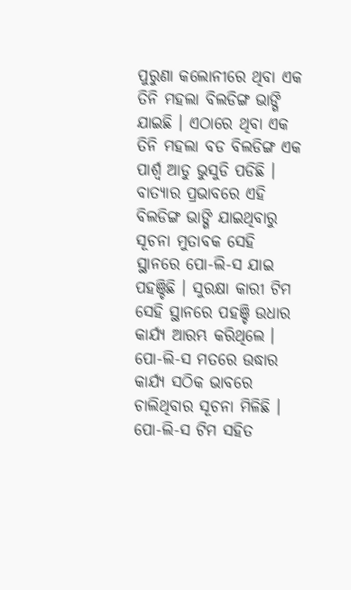ପୁରୁଣା କଲୋନୀରେ ଥିବା ଏକ ତିନି ମହଲା ବିଲଡିଙ୍ଗ ଭାଙ୍ଗି ଯାଇଛି । ଏଠାରେ ଥିବା ଏକ ତିନି ମହଲା ବଡ ବିଲଡିଙ୍ଗ ଏକ ପାର୍ଶ୍ଵ ଆଡୁ ଭୁସୁଡି ପଡିଛି ।
ବାତ୍ୟାର ପ୍ରଭାବରେ ଏହି ବିଲଡିଙ୍ଗ ଭାଙ୍ଗି ଯାଇଥିବାରୁ ସୂଚନା ମୁତାବକ ସେହି ସ୍ଥାନରେ ପୋ-ଲି-ସ ଯାଇ ପହଞ୍ଚିଛି । ସୁରକ୍ଷା କାରୀ ଟିମ ସେହି ସ୍ଥାନରେ ପହଞ୍ଚି ଉଧାର କାର୍ଯ୍ୟ ଆରମ୍ଭ କରିଥିଲେ । ପୋ-ଲି-ସ ମତରେ ଉଦ୍ଧାର କାର୍ଯ୍ୟ ସଠିକ ଭାବରେ ଚାଲିଥିବାର ସୂଚନା ମିଳିଛି । ପୋ-ଲି-ସ ଟିମ ସହିତ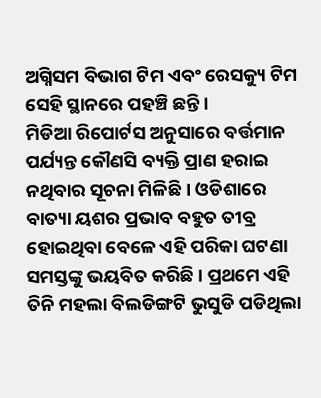ଅଗ୍ନିସମ ବିଭାଗ ଟିମ ଏବଂ ରେସକ୍ୟୁ ଟିମ ସେହି ସ୍ଥାନରେ ପହଞ୍ଚି ଛନ୍ତି ।
ମିଡିଆ ରିପୋର୍ଟସ ଅନୁସାରେ ବର୍ତ୍ତମାନ ପର୍ଯ୍ୟନ୍ତ କୌଣସି ବ୍ୟକ୍ତି ପ୍ରାଣ ହରାଇ ନଥିବାର ସୂଚନା ମିଳିଛି । ଓଡିଶାରେ ବାତ୍ୟା ୟଶର ପ୍ରଭାବ ବହୁତ ତୀବ୍ର ହୋଇଥିବା ବେଳେ ଏହି ପରିକା ଘଟଣା ସମସ୍ତଙ୍କୁ ଭୟବିତ କରିଛି । ପ୍ରଥମେ ଏହି ତିନି ମହଲା ବିଲଡିଙ୍ଗଟି ଭୁସୁଡି ପଡିଥିଲା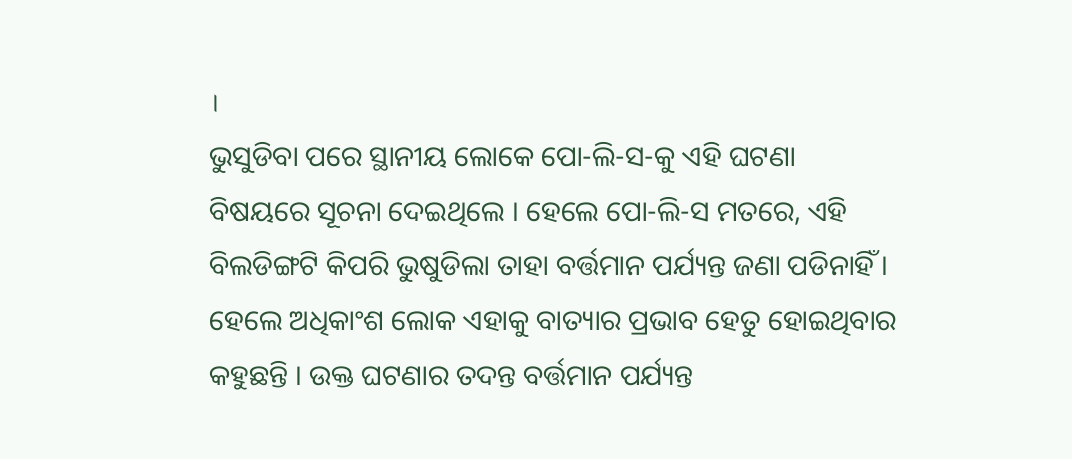।
ଭୁସୁଡିବା ପରେ ସ୍ଥାନୀୟ ଲୋକେ ପୋ-ଲି-ସ-କୁ ଏହି ଘଟଣା ବିଷୟରେ ସୂଚନା ଦେଇଥିଲେ । ହେଲେ ପୋ-ଲି-ସ ମତରେ, ଏହି ବିଲଡିଙ୍ଗଟି କିପରି ଭୁଷୁଡିଲା ତାହା ବର୍ତ୍ତମାନ ପର୍ଯ୍ୟନ୍ତ ଜଣା ପଡିନାହିଁ । ହେଲେ ଅଧିକାଂଶ ଲୋକ ଏହାକୁ ବାତ୍ୟାର ପ୍ରଭାବ ହେତୁ ହୋଇଥିବାର କହୁଛନ୍ତି । ଉକ୍ତ ଘଟଣାର ତଦନ୍ତ ବର୍ତ୍ତମାନ ପର୍ଯ୍ୟନ୍ତ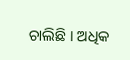ଚାଲିଛି । ଅଧିକ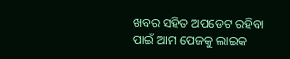ଖବର ସହିତ ଅପଡେଟ ରହିବା ପାଇଁ ଆମ ପେଜକୁ ଲାଇକ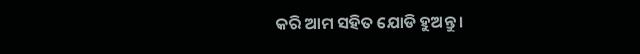କରି ଆମ ସହିତ ଯୋଡି ହୁଅନ୍ତୁ ।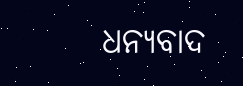ଧନ୍ୟବାଦ